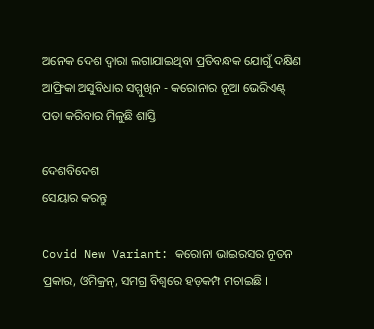ଅନେକ ଦେଶ ଦ୍ୱାରା ଲଗାଯାଇଥିବା ପ୍ରତିବନ୍ଧକ ଯୋଗୁଁ ଦକ୍ଷିଣ ଆଫ୍ରିକା ଅସୁବିଧାର ସମ୍ମୁଖିନ - କରୋନାର ନୂଆ ଭେରିଏଣ୍ଟ୍‌ ପତା କରିବାର ମିଳୁଛି ଶାସ୍ତି

ଦେଶବିଦେଶ
ସେୟାର କରନ୍ତୁ

Covid New Variant: କରୋନା ଭାଇରସର ନୂତନ ପ୍ରକାର, ଓମିକ୍ରନ୍, ସମଗ୍ର ବିଶ୍ୱରେ ହଡ଼କମ୍ପ ମଚାଇଛି ।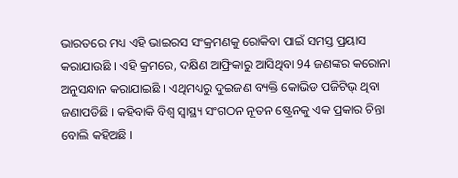ଭାରତରେ ମଧ୍ୟ ଏହି ଭାଇରସ ସଂକ୍ରମଣକୁ ରୋକିବା ପାଇଁ ସମସ୍ତ ପ୍ରୟାସ କରାଯାଉଛି । ଏହି କ୍ରମରେ, ଦକ୍ଷିଣ ଆଫ୍ରିକାରୁ ଆସିଥିବା 94 ଜଣଙ୍କର କରୋନା ଅନୁସନ୍ଧାନ କରାଯାଇଛି । ଏଥିମଧ୍ୟରୁ ଦୁଇଜଣ ବ୍ୟକ୍ତି କୋଭିଡ ପଜିଟିଭ୍ ଥିବା ଜଣାପଡିଛି । କହିବାକି ବିଶ୍ୱ ସ୍ୱାସ୍ଥ୍ୟ ସଂଗଠନ ନୂତନ ଷ୍ଟ୍ରେନକୁ ଏକ ପ୍ରକାର ଚିନ୍ତା ବୋଲି କହିଅଛି ।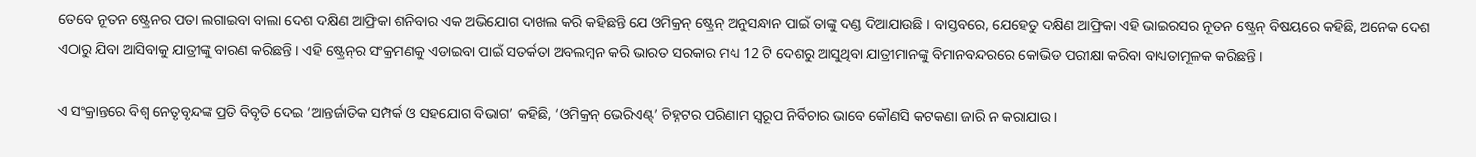ତେବେ ନୂତନ ଷ୍ଟ୍ରେନର ପତା ଲଗାଇବା ବାଲା ଦେଶ ଦକ୍ଷିଣ ଆଫ୍ରିକା ଶନିବାର ଏକ ଅଭିଯୋଗ ଦାଖଲ କରି କହିଛନ୍ତି ଯେ ଓମିକ୍ରନ୍ ଷ୍ଟ୍ରେନ୍ ଅନୁସନ୍ଧାନ ପାଇଁ ତାଙ୍କୁ ଦଣ୍ଡ ଦିଆଯାଉଛି । ବାସ୍ତବରେ, ଯେହେତୁ ଦକ୍ଷିଣ ଆଫ୍ରିକା ଏହି ଭାଇରସର ନୂତନ ଷ୍ଟ୍ରେନ୍ ବିଷୟରେ କହିଛି, ଅନେକ ଦେଶ ଏଠାରୁ ଯିବା ଆସିବାକୁ ଯାତ୍ରୀଙ୍କୁ ବାରଣ କରିଛନ୍ତି । ଏହି ଷ୍ଟ୍ରେନ୍‌ର ସଂକ୍ରମଣକୁ ଏଡାଇବା ପାଇଁ ସତର୍କତା ଅବଲମ୍ବନ କରି ଭାରତ ସରକାର ମଧ୍ୟ 12 ଟି ଦେଶରୁ ଆସୁଥିବା ଯାତ୍ରୀମାନଙ୍କୁ ବିମାନବନ୍ଦରରେ କୋଭିଡ ପରୀକ୍ଷା କରିବା ବାଧ୍ୟତାମୂଳକ କରିଛନ୍ତି ।

ଏ ସଂକ୍ରାନ୍ତରେ ବିଶ୍ବ ନେତୃବୃନ୍ଦଙ୍କ ପ୍ରତି ବିବୃତି ଦେଇ ‘ଆନ୍ତର୍ଜାତିକ ସମ୍ପର୍କ ଓ ସହଯୋଗ ବିଭାଗ’ କହିଛି, ‘ଓମିକ୍ରନ୍‌ ଭେରିଏଣ୍ଟ୍‌’ ଚିହ୍ନଟର ପରିଣାମ ସ୍ବରୂପ ନିର୍ବିଚାର ଭାବେ କୌଣସି କଟକଣା ଜାରି ନ କରାଯାଉ ।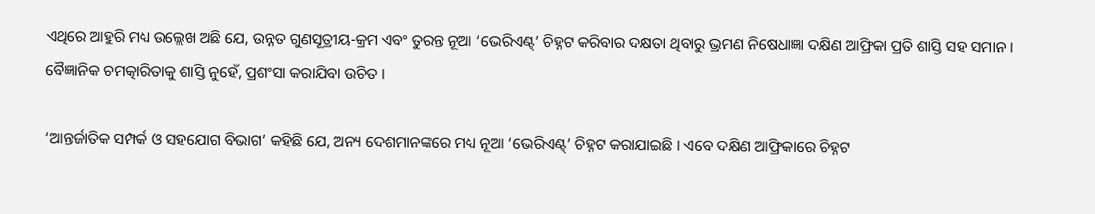ଏଥିରେ ଆହୁରି ମଧ୍ୟ ଉଲ୍ଲେଖ ଅଛି ଯେ, ଉନ୍ନତ ଗୁଣସୂତ୍ରୀୟ-କ୍ରମ ଏବଂ ତୁରନ୍ତ ନୂଆ ‘ଭେରିଏଣ୍ଟ୍‌’ ଚିହ୍ନଟ କରିବାର ଦକ୍ଷତା ଥିବାରୁ ଭ୍ରମଣ ନିଷେଧାଜ୍ଞା ଦକ୍ଷିଣ ଆଫ୍ରିକା ପ୍ରତି ଶାସ୍ତି ସହ ସମାନ । ବୈଜ୍ଞାନିକ ଚମତ୍କାରିତାକୁ ଶାସ୍ତି ନୁହେଁ, ପ୍ରଶଂସା କରାଯିବା ଉଚିତ ।

‘ଆନ୍ତର୍ଜାତିକ ସମ୍ପର୍କ ଓ ସହଯୋଗ ବିଭାଗ’ କହିଛି ଯେ, ଅନ୍ୟ ଦେଶମାନଙ୍କରେ ମଧ୍ୟ ନୂଆ ‘ଭେରିଏଣ୍ଟ୍‌’ ଚିହ୍ନଟ କରାଯାଇଛି । ଏବେ ଦକ୍ଷିଣ ଆଫ୍ରିକାରେ ଚିହ୍ନଟ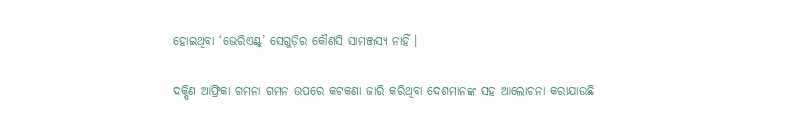ହୋଇଥିବା ‘ଭେରିଏଣ୍ଟ୍‌’ ସେଗୁଡ଼ିର କୌଣସି ସାମଞ୍ଜସ୍ୟ ନାହିଁ ।

ଦକ୍ଷିଣ ଆଫ୍ରିକା ଗମନା ଗମନ ଉପରେ କଟକଣା ଜାରି କରିଥିବା ଦେଶମାନଙ୍କ ସହ ଆଲୋଚନା କରାଯାଉଛି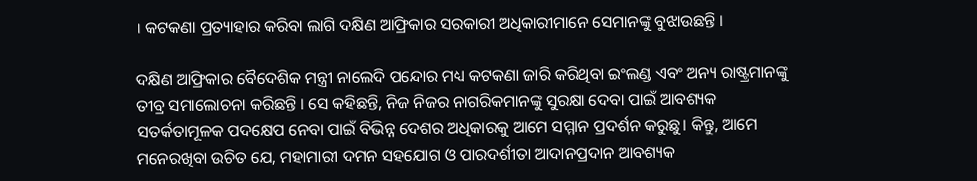। କଟକଣା ପ୍ରତ୍ୟାହାର କରିବା ଲାଗି ଦକ୍ଷିଣ ଆଫ୍ରିକାର ସରକାରୀ ଅଧିକାରୀମାନେ ସେମାନଙ୍କୁ ବୁଝାଉଛନ୍ତି ।

ଦକ୍ଷିଣ ଆଫ୍ରିକାର ବୈଦେଶିକ ମନ୍ତ୍ରୀ ନାଲେଦି ପ‌ନ୍ଦୋର ମଧ୍ୟ କଟକଣା ଜାରି କରିଥିବା ଇଂଲଣ୍ଡ ଏବଂ ଅନ୍ୟ ରାଷ୍ଟ୍ରମାନଙ୍କୁ ତୀବ୍ର ସମାଲୋଚନା କରିଛନ୍ତି । ସେ କହିଛନ୍ତି, ନିଜ ନିଜର ନାଗରିକମାନଙ୍କୁ ସୁରକ୍ଷା ଦେବା ପାଇଁ ଆବଶ୍ୟକ ସତର୍କତାମୂଳକ ପଦକ୍ଷେପ ନେବା ପାଇଁ ବିଭିନ୍ନ ଦେଶର ଅଧିକାରକୁ ଆମେ ସମ୍ମାନ ପ୍ରଦର୍ଶନ କରୁଛୁ। କିନ୍ତୁ, ଆମେ ମନେରଖିବା ଉଚିତ ଯେ, ମହାମାରୀ ଦମନ ସହଯୋଗ ଓ ପାରଦର୍ଶୀତା ଆଦାନପ୍ରଦାନ ଆବଶ୍ୟକ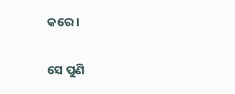କରେ ।

ସେ ପୁଣି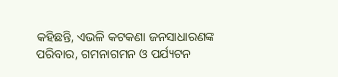କହିଛନ୍ତି, ଏଭଳି କଟକଣା ଜନସାଧାରଣଙ୍କ ପରିବାର, ଗମନାଗମନ ଓ ପର୍ଯ୍ୟଟନ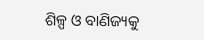ଶିଳ୍ପ ଓ ବାଣିଜ୍ୟକୁ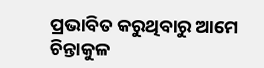ପ୍ରଭାବିତ କରୁଥିବାରୁ ଆମେ ଚିନ୍ତାକୁଳ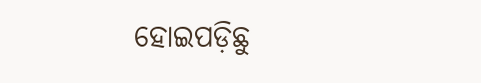ହୋଇପଡ଼ିଛୁ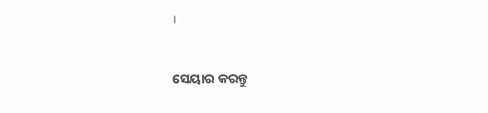।


ସେୟାର କରନ୍ତୁ